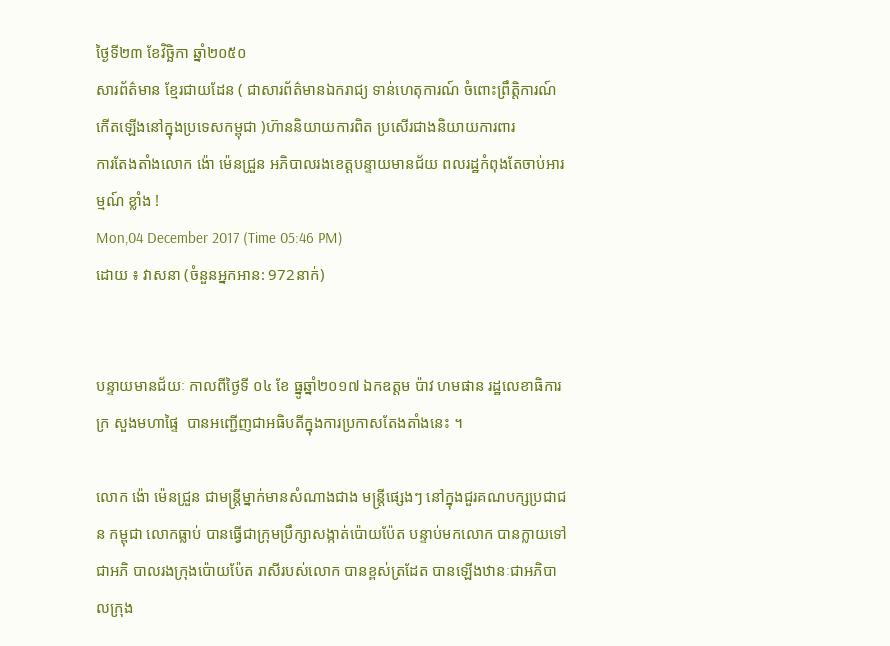ថ្ងៃទី២៣ ខែវិច្ឆិកា ឆ្នាំ២០៥០
សារព័ត៌មាន ខ្មែរជាយដែន ( ជាសារព័ត៌មានឯករាជ្យ ទាន់ហេតុការណ៍ ចំពោះព្រឹត្តិការណ៍កើតឡើងនៅក្នុងប្រទេសកម្ពុជា )ហ៊ាននិយាយការពិត ប្រសើរជាងនិយាយការពារ
ការតែងតាំងលោក ង៉ោ ម៉េនជ្រួន អភិបាលរងខេត្តបន្ទាយមានជ័យ ពលរដ្ឋកំពុងតែចាប់អារម្មណ៍ ខ្លាំង !
Mon,04 December 2017 (Time 05:46 PM)
ដោយ ៖ វាសនា (ចំនួនអ្នកអាន: 972នាក់)


បន្ទាយមានជ័យៈ កាលពីថ្ងៃទី ០៤ ខែ ធ្នូឆ្នាំ២០១៧ ឯកឧត្តម ប៉ាវ ហមផាន រដ្ឋលេខាធិការក្រ សួងមហាផ្ទៃ  បានអញ្ជើញជាអធិបតីក្នុងការប្រកាសតែងតាំងនេះ ។

លោក ង៉ោ ម៉េនជ្រួន ជាមន្ត្រីម្នាក់មានសំណាងជាង មន្ត្រីផ្សេងៗ នៅក្នុងជួរគណបក្សប្រជាជន កម្ពុជា លោកធ្លាប់ បានធ្វើជាក្រុមប្រឹក្សាសង្កាត់ប៉ោយប៉ែត បន្ទាប់មកលោក បានក្លាយទៅជាអភិ បាលរងក្រុងប៉ោយប៉ែត រាសីរបស់លោក បានខ្ពស់ត្រដែត បានឡើងឋានៈជាអភិបាលក្រុង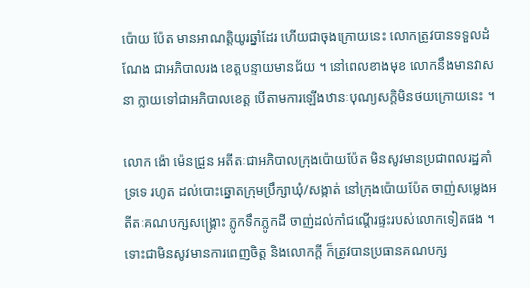ប៉ោយ ប៉ែត មានអាណត្តិយូរឆ្នាំដែរ ហើយជាចុងក្រោយនេះ លោកត្រូវបានទទួលដំណែង ជាអភិបាលរង ខេត្តបន្ទាយមានជ័យ ។ នៅពេលខាងមុខ លោកនឹងមានវាសនា ក្លាយទៅជាអភិបាលខេត្ត បើតាមការឡើងឋានៈបុណ្យសក្តិមិនថយក្រោយនេះ ។

លោក ង៉ោ ម៉េនជ្រួន អតីតៈជាអភិបាលក្រុងប៉ោយប៉ែត មិនសូវមានប្រជាពលរដ្ឋគាំទ្រទេ រហូត ដល់បោះឆ្នោតក្រុមប្រឹក្សាឃុំ/សង្កាត់ នៅក្រុងប៉ោយប៉ែត ចាញ់សម្លេងអតីតៈគណបក្សសង្គ្រោះ ភ្លូកទឹកភ្លូកដី ចាញ់ដល់កាំជណ្តើរផ្ទះរបស់លោកទៀតផង ។ ទោះជាមិនសូវមានការពេញចិត្ត និងលោកក្តី ក៏ត្រូវបានប្រធានគណបក្ស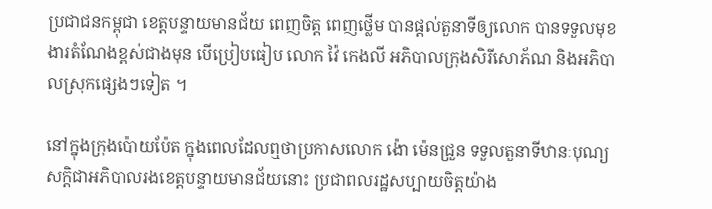ប្រជាជនកម្ពុជា ខេត្តបន្ទាយមានជ័យ ពេញចិត្ត ពេញថ្លើម បានផ្តល់តួនាទីឲ្យលោក បានទទួលមុខងារតំណែងខ្ពស់ជាងមុន បើប្រៀបធៀប លោក វ៉ៃ កេងលី អភិបាលក្រុងសិរីសោភ័ណ និងអភិបាលស្រុកផ្សេងៗទៀត ។

នៅក្នុងក្រុងប៉ោយប៉ែត ក្នុងពេលដែលឮថាប្រកាសលោក ង៉ោ ម៉េនជ្រួន ទទួលតួនាទីឋានៈបុណ្យ សក្តិជាអភិបាលរងខេត្តបន្ទាយមានជ័យនោះ ប្រជាពលរដ្ឋសប្បាយចិត្តយ៉ាង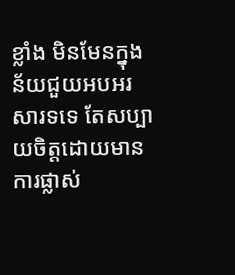ខ្លាំង មិនមែនក្នុង ន័យជួយអបអរសារទទេ តែសប្បាយចិត្តដោយមានការផ្លាស់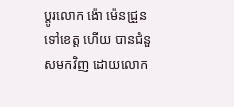ប្តូរលោក ង៉ោ ម៉េនជ្រួន ទៅខេត្ត ហើយ បានជំនួសមកវិញ ដោយលោក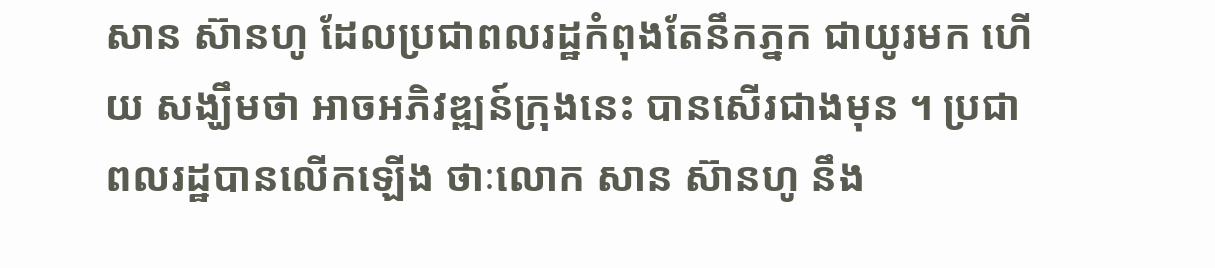សាន ស៊ានហូ ដែលប្រជាពលរដ្ឋកំពុងតែនឹកភ្នក ជាយូរមក ហើយ សង្ឃឹមថា អាចអភិវឌ្ឍន៍ក្រុងនេះ បានសើរជាងមុន ។ ប្រជាពលរដ្ឋបានលើកឡើង ថាៈលោក សាន ស៊ានហូ នឹង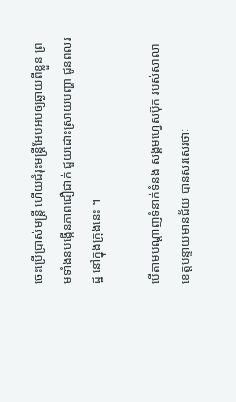ចេះប្រើបា្រស់មន្ត្រី ហើយជំរុះមន្ត្រីអែបអបឲ្យឆ្ងាយពីខ្លួន ព្រមទាំងនបង្កើនភាពជឿជាក់ ជួយដោះស្រាយបញ្ហា ជូនពលរដ្ឋ នៅក្នុងក្រុងនេះ ។

បើតាមបណ្តាញទំនាក់ទំនង សង្គមហ្វេសប៊ុក របស់សាលាខេត្តបន្ទាយមានជ័យ បានសរសេរថាៈ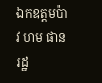ឯកឧត្តមប៉ាវ ហម ផាន រដ្ឋ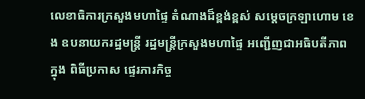លេខាធិការក្រសួងមហាផ្ទៃ តំណាងដ៏ខ្ពង់ខ្ពស់ សម្ដេចក្រឡាហោម ខេង ឧបនាយករដ្ឋមន្ត្រី រដ្ឋមន្រ្តីក្រសួងមហាផ្ទៃ អញ្ជើញជាអធិបតីភាពក្នុង ពិធីប្រកាស ផ្ទេរភារកិច្ច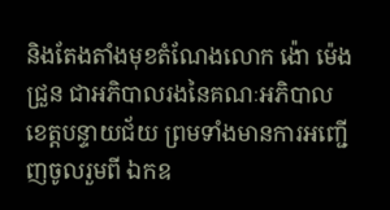និងតែងតាំងមុខតំណែងលោក ង៉ោ ម៉េងជ្រួន ជាអភិបាលរងនៃគណៈអភិបាល ខេត្តបន្ទាយជ័យ ព្រមទាំងមានការអញ្ជើញចូលរួមពី ឯកឧ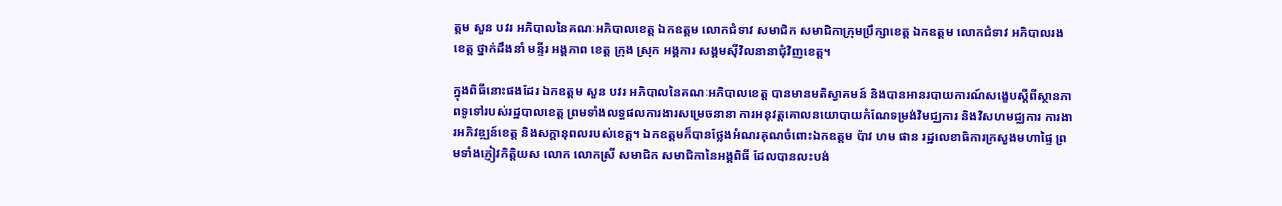ត្តម សួន បវរ អភិបាលនៃគណៈអភិបាលខេត្ត ឯកឧត្តម លោកជំទាវ សមាជិក សមាជិកាក្រុមប្រឹក្សាខេត្ត ឯកឧត្តម លោកជំទាវ អភិបាលរងខេត្ត ថ្នាក់ដឹងនាំ មន្ទីរ អង្គភាព ខេត្ត ក្រុង ស្រុក អង្គការ សង្គមស៊ីវិលនានាជុំវិញខេត្ត។

ក្នុងពិធីនោះផងដែរ ឯកឧត្តម សួន បវរ អភិបាលនៃគណៈអភិបាលខេត្ត បានមានមតិស្វាគមន៍ និងបានអានរបាយការណ៍សង្ខេបស្តីពីស្ថានភាពទូទៅរបស់រដ្ឋបាលខេត្ត ព្រមទាំងលទ្ធផលការងារសម្រេចនានា ការអនុវត្តគោលនយោបាយកំណែទម្រង់វិមជ្ឈការ និងវិសហមជ្ឈការ ការងារអភិវឌ្ឍន៍ខេត្ត និងសក្តានុពលរបស់ខេត្ត។ ឯកឧត្តមក៏បានថ្លែងអំណរគុណចំពោះឯកឧត្តម ប៉ាវ ហម ផាន រដ្ឋលេខាធិការក្រសួងមហាផ្ទៃ ព្រមទាំងភ្ញៀវកិត្តិយស លោក លោកស្រី សមាជិក សមាជិកានៃអង្គពិធី ដែលបានលះបង់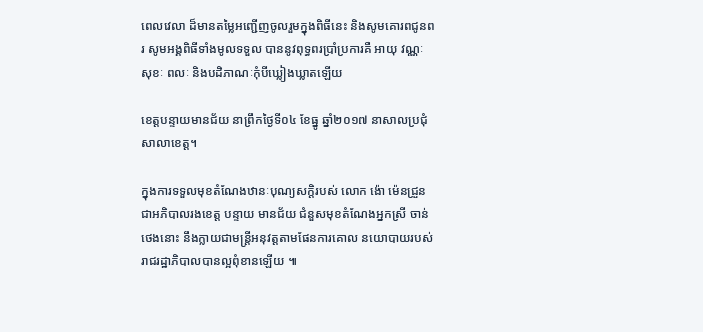ពេលវេលា ដ៏មានតម្លៃអញ្ជើញចូលរួមក្នុងពិធីនេះ និងសូមគោរពជូនពរ សូមអង្គពិធីទាំងមូលទទួល បាននូវពុទ្ធពរប្រាំប្រការគឺ អាយុ វណ្ណៈ សុខៈ ពលៈ និងបដិភាណៈកុំបីឃ្លៀងឃ្លាតឡើយ

ខេត្តបន្ទាយមានជ័យ នាព្រឹកថ្ងៃទី០៤ ខែធ្នូ ឆ្នាំ២០១៧ នាសាលប្រជុំ សាលាខេត្ត។

ក្នុងការទទួលមុខតំណែងឋានៈបុណ្យសក្តិរបស់ លោក ង៉ោ ម៉េនជ្រួន ជាអភិបាលរងខេត្ត បន្ទាយ មានជ័យ ជំនួសមុខតំណែងអ្នកស្រី ចាន់ ថេងនោះ នឹងក្លាយជាមន្ត្រីអនុវត្តតាមផែនការគោល នយោបាយរបស់រាជរដ្ឋាភិបាលបានល្អពុំខានឡើយ ៕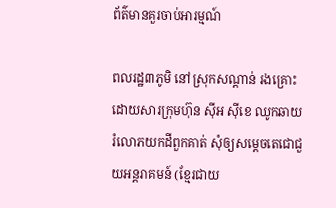ព័ត៌មានគួរចាប់អារម្មណ៍

ពលរដ្ឋ៣ភូមិ នៅស្រុកសណ្ដាន់ រងគ្រោះដោយសារក្រុមហ៊ុន ស៊ីអ ស៊ីខេ ឈូកឆាយរំលោភយកដីពួកគាត់ សុំឲ្យសម្ដេចតេជោជួយអន្តរាគមន៍ (ខ្មែរជាយ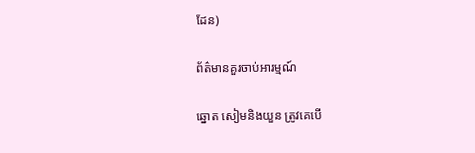ដែន)

ព័ត៌មានគួរចាប់អារម្មណ៍

ឆ្នោត សៀមនិងយួន ត្រូវគេបើ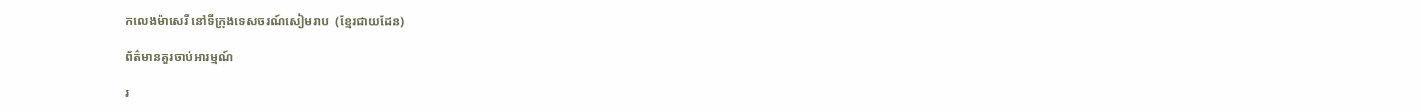កលេងម៉ាសេរី នៅទីក្រុងទេសចរណ៍សៀមរាប  (ខ្មែរជាយដែន)

ព័ត៌មានគួរចាប់អារម្មណ៍

រ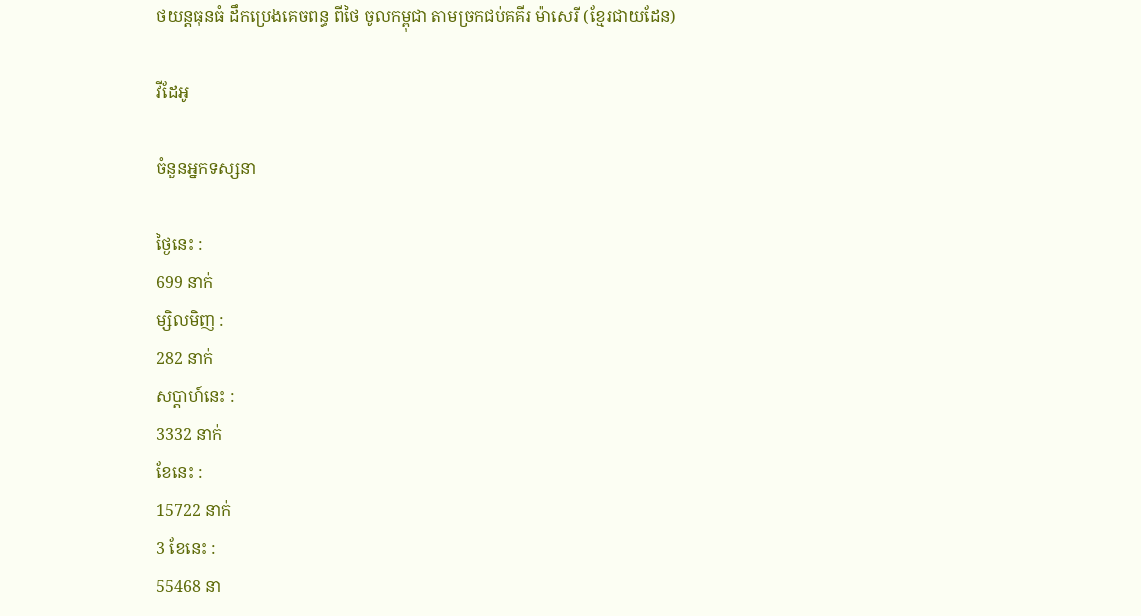ថយន្តធុនធំ ដឹកប្រេងគេចពន្ធ ពីថៃ ចូលកម្ពុជា តាមច្រកជប់គគីរ ម៉ាសេរី (ខ្មែរជាយដែន)

វីដែអូ

ចំនួនអ្នកទស្សនា

ថ្ងៃនេះ :
699 នាក់
ម្សិលមិញ :
282 នាក់
សប្តាហ៍នេះ :
3332 នាក់
ខែនេះ :
15722 នាក់
3 ខែនេះ :
55468 នា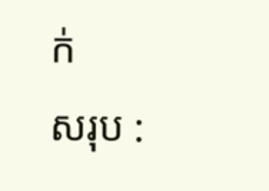ក់
សរុប :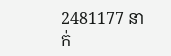2481177 នាក់